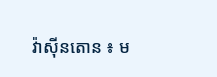វ៉ាស៊ីនតោន ៖ ម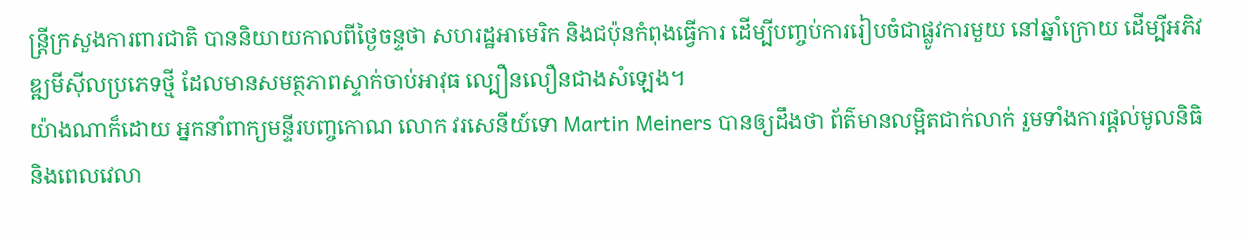ន្ត្រីក្រសួងការពារជាតិ បាននិយាយកាលពីថ្ងៃចន្ទថា សហរដ្ឋអាមេរិក និងជប៉ុនកំពុងធ្វើការ ដើម្បីបញ្ចប់ការរៀបចំជាផ្លូវការមួយ នៅឆ្នាំក្រោយ ដើម្បីអភិវឌ្ឍមីស៊ីលប្រភេទថ្មី ដែលមានសមត្ថភាពស្ទាក់ចាប់អាវុធ ល្បឿនលឿនជាងសំឡេង។
យ៉ាងណាក៏ដោយ អ្នកនាំពាក្យមន្ទីរបញ្ចកោណ លោក វរសេនីយ៍ទោ Martin Meiners បានឲ្យដឹងថា ព័ត៌មានលម្អិតជាក់លាក់ រួមទាំងការផ្តល់មូលនិធិ និងពេលវេលា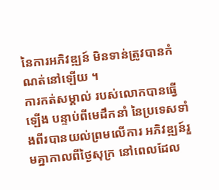នៃការអភិវឌ្ឍន៍ មិនទាន់ត្រូវបានកំណត់នៅឡើយ ។
ការកត់សម្គាល់ របស់លោកបានធ្វើឡើង បន្ទាប់ពីមេដឹកនាំ នៃប្រទេសទាំងពីរបានយល់ព្រមលើការ អភិវឌ្ឍន៍រួមគ្នាកាលពីថ្ងៃសុក្រ នៅពេលដែល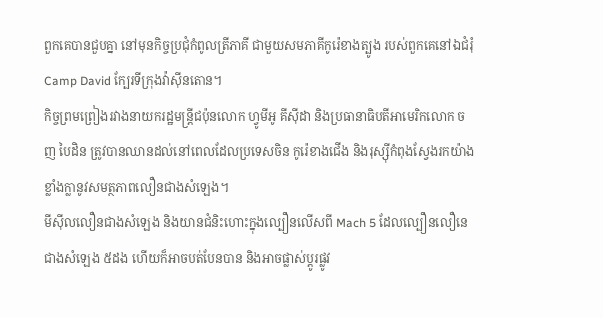ពួកគេបានជួបគ្នា នៅមុនកិច្ចប្រជុំកំពូលត្រីភាគី ជាមួយសមភាគីកូរ៉េខាងត្បូង របស់ពួកគេនៅឯជំរុំ Camp David ក្បែរទីក្រុងវ៉ាស៊ីនតោន។
កិច្ចព្រមព្រៀងរវាងនាយករដ្ឋមន្ត្រីជប៉ុនលោក ហ្វូមីអូ គីស៊ីដា និងប្រធានាធិបតីអាមេរិកលោក ចញ បៃដិន ត្រូវបានឈានដល់នៅពេលដែលប្រទេសចិន កូរ៉េខាងជើង និងរុស្ស៊ីកំពុងស្វែងរកយ៉ាងខ្លាំងក្លានូវសមត្ថភាពលឿនជាងសំឡេង។
មីស៊ីលលឿនជាងសំឡេង និងយានជំនិះហោះក្នុងល្បឿនលើសពី Mach 5 ដែលល្បឿនលឿនេជាងសំឡេង ៥ដង ហើយក៏អាចបត់បែនបាន និងអាចផ្លាស់ប្តូរផ្លូវ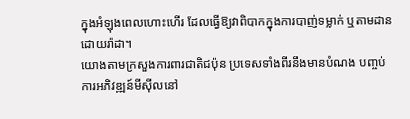ក្នុងអំឡុងពេលហោះហើរ ដែលធ្វើឱ្យវាពិបាកក្នុងការបាញ់ទម្លាក់ ឬតាមដានដោយរ៉ាដា។
យោងតាមក្រសួងការពារជាតិជប៉ុន ប្រទេសទាំងពីរនឹងមានបំណង បញ្ចប់ការអភិវឌ្ឍន៍មីស៊ីលនៅ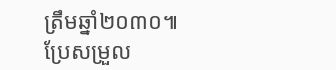ត្រឹមឆ្នាំ២០៣០៕
ប្រែសម្រួល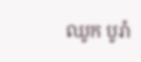ឈូក បូរ៉ា